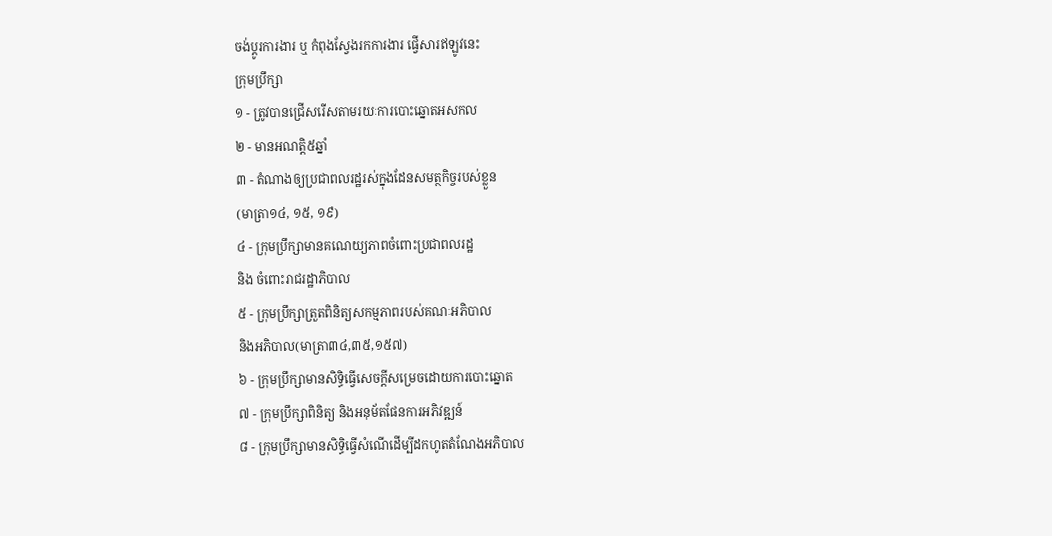ចង់ប្តូរការងារ ឬ កំពុងស្វែងរកការងារ ផ្វើសារឥឡូវនេះ
ក្រុមប្រឹក្សា
១ - ត្រូវបានជ្រើសរើសតាមរយៈការបោះឆ្នោតអសកល
២ - មានអណត្តិ៥ឆ្នាំ
៣ - តំណាងឲ្យប្រជាពលរដ្ឋរស់ក្នុងដែនសមត្ថកិច្ចរបស់ខ្លួន
(មាត្រា១៤, ១៥, ១៩)
៤ - ក្រុមប្រឹក្សាមានគណេយ្យភាពចំពោះប្រជាពលរដ្ឋ
និង ចំពោះរាជរដ្ឋាភិបាល
៥ - ក្រុមប្រឹក្សាត្រួតពិនិត្យសកម្មភាពរបស់គណៈអភិបាល
និងអភិបាល(មាត្រា៣៤,៣៥,១៥៧)
៦ - ក្រុមប្រឹក្សាមានសិទ្ធិធ្វើសេចក្ដីសម្រេចដោយការបោះឆ្នោត
៧ - ក្រុមប្រឹក្សាពិនិត្យ និងអនុម័តផែនការអភិវឌ្ឍន៍
៨ - ក្រុមប្រឹក្សាមានសិទ្ធិធ្វើសំណើដើម្បីដកហូតតំណែងអភិបាល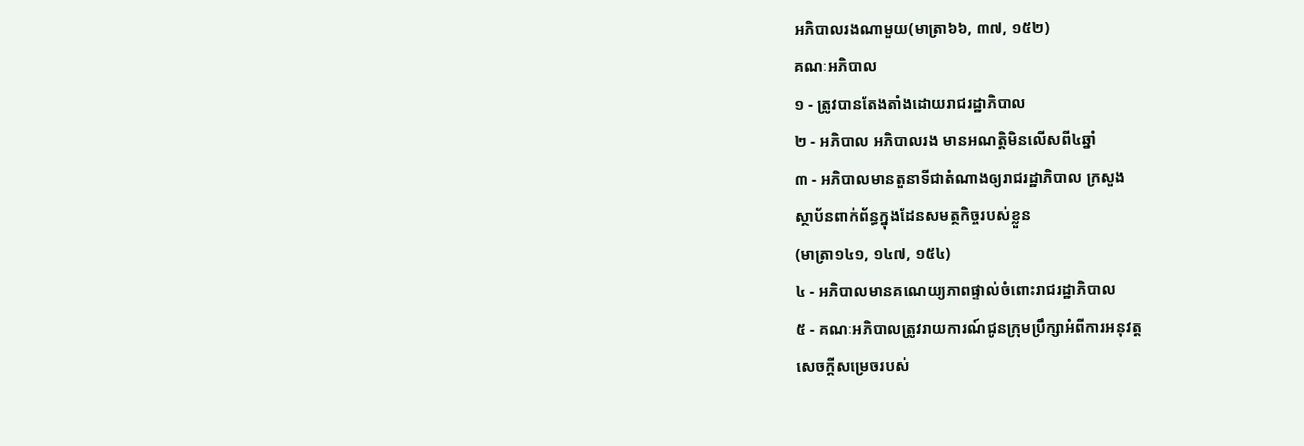អភិបាលរងណាមួយ(មាត្រា៦៦, ៣៧, ១៥២)
គណៈអភិបាល
១ - ត្រូវបានតែងតាំងដោយរាជរដ្ឋាភិបាល
២ - អភិបាល អភិបាលរង មានអណត្តិមិនលើសពី៤ឆ្នាំ
៣ - អភិបាលមានតួនាទីជាតំណាងឲ្យរាជរដ្ឋាភិបាល ក្រសួង
ស្ថាប័នពាក់ព័ន្ធក្នុងដែនសមត្ថកិច្ចរបស់ខ្លួន
(មាត្រា១៤១, ១៤៧, ១៥៤)
៤ - អភិបាលមានគណេយ្យភាពផ្ទាល់ចំពោះរាជរដ្ឋាភិបាល
៥ - គណៈអភិបាលត្រូវរាយការណ៍ជូនក្រុមប្រឹក្សាអំពីការអនុវត្ត
សេចក្ដីសម្រេចរបស់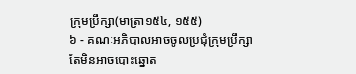ក្រុមប្រឹក្សា(មាត្រា១៥៤, ១៥៥)
៦ - គណៈអភិបាលអាចចូលប្រជុំក្រុមប្រឹក្សា
តែមិនអាចបោះឆ្នោត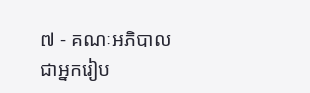៧ - គណៈអភិបាលជាអ្នករៀប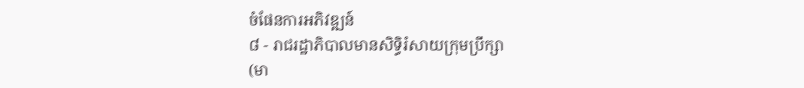ចំផែនការអភិវឌ្ឍន៍
៨ - រាជរដ្ឋាភិបាលមានសិទ្ធិរំសាយក្រុមប្រឹក្សា
(មា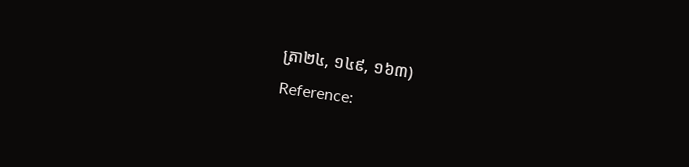ត្រា២៤, ១៤៩, ១៦៣)
Reference: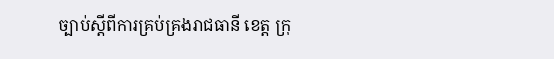ច្បាប់ស្ដីពីការគ្រប់គ្រងរាជធានី ខេត្ត ក្រុ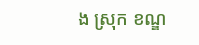ង ស្រុក ខណ្ឌ